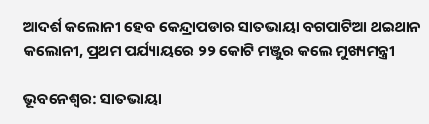ଆଦର୍ଶ କଲୋନୀ ହେବ କେନ୍ଦ୍ରାପଡାର ସାତଭାୟା ବଗପାଟିଆ ଥଇଥାନ କଲୋନୀ, ପ୍ରଥମ ପର୍ଯ୍ୟାୟରେ ୨୨ କୋଟି ମଞ୍ଜୁର କଲେ ମୁଖ୍ୟମନ୍ତ୍ରୀ

ଭୂବନେଶ୍ଵର: ସାତଭାୟା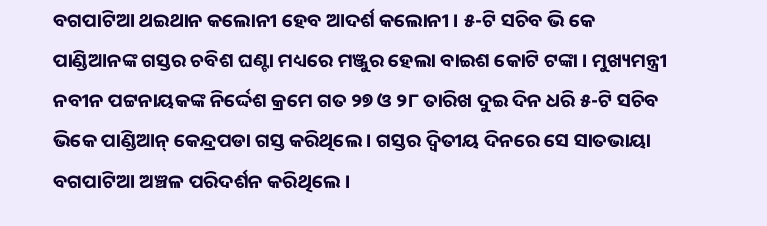ବଗପାଟିଆ ଥଇଥାନ କଲୋନୀ ହେବ ଆଦର୍ଶ କଲୋନୀ । ୫-ଟି ସଚିବ ଭି କେ ପାଣ୍ଡିଆନଙ୍କ ଗସ୍ତର ଚବିଶ ଘଣ୍ଟା ମଧ୍ୟରେ ମଞ୍ଜୁର ହେଲା ବାଇଶ କୋଟି ଟଙ୍କା । ମୁଖ୍ୟମନ୍ତ୍ରୀ ନବୀନ ପଟ୍ଟନାୟକଙ୍କ ନିର୍ଦ୍ଦେଶ କ୍ରମେ ଗତ ୨୭ ଓ ୨୮ ତାରିଖ ଦୁଇ ଦିନ ଧରି ୫-ଟି ସଚିବ ଭିକେ ପାଣ୍ଡିଆନ୍ କେନ୍ଦ୍ରପଡା ଗସ୍ତ କରିଥିଲେ । ଗସ୍ତର ଦ୍ଵିତୀୟ ଦିନରେ ସେ ସାତଭାୟା ବଗପାଟିଆ ଅଞ୍ଚଳ ପରିଦର୍ଶନ କରିଥିଲେ ।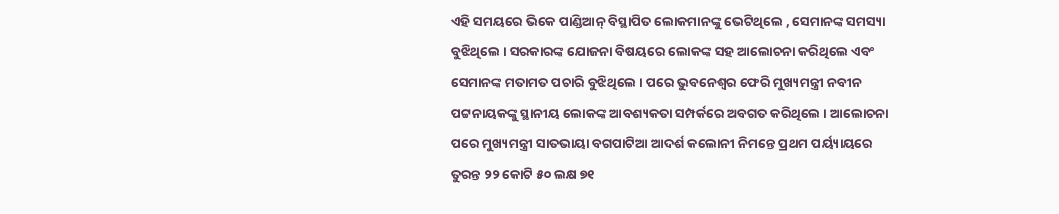ଏହି ସମୟରେ ଭିକେ ପାଣ୍ଡିଆନ୍ ବିସ୍ଥାପିତ ଲୋକମାନଙ୍କୁ ଭେଟିଥିଲେ , ସେମାନଙ୍କ ସମସ୍ୟା ବୁଝିଥିଲେ । ସରକାରଙ୍କ ଯୋଜନା ବିଷୟରେ ଲୋକଙ୍କ ସହ ଆଲୋଚନା କରିଥିଲେ ଏବଂ ସେମାନଙ୍କ ମତାମତ ପଚାରି ବୁଝିଥିଲେ । ପରେ ଭୁବନେଶ୍ବର ଫେରି ମୁଖ୍ୟମନ୍ତ୍ରୀ ନବୀନ ପଟ୍ଟନାୟକଙ୍କୁ ସ୍ଥାନୀୟ ଲୋକଙ୍କ ଆବଶ୍ୟକତା ସମ୍ପର୍କରେ ଅବଗତ କରିଥିଲେ । ଆଲୋଚନା ପରେ ମୁଖ୍ୟମନ୍ତ୍ରୀ ସାତଭାୟା ବଗପାଟିଆ ଆଦର୍ଶ କଲୋନୀ ନିମନ୍ତେ ପ୍ରଥମ ପର୍ୟ୍ୟାୟରେ ତୁରନ୍ତ ୨୨ କୋଟି ୫୦ ଲକ୍ଷ ୭୧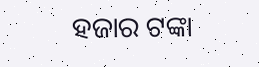ହଜାର ଟଙ୍କା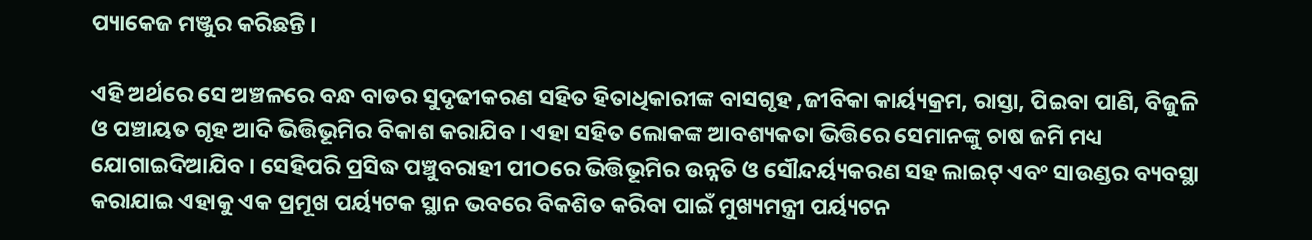ପ୍ୟାକେଜ ମଞ୍ଜୁର କରିଛନ୍ତି ।

ଏହି ଅର୍ଥରେ ସେ ଅଞ୍ଚଳରେ ବନ୍ଧ ବାଡର ସୁଦୃଢୀକରଣ ସହିତ ହିତାଧିକାରୀଙ୍କ ବାସଗୃହ ,ଜୀବିକା କାର୍ୟ୍ୟକ୍ରମ, ରାସ୍ତା, ପିଇବା ପାଣି, ବିଜୁଳି ଓ ପଞ୍ଚାୟତ ଗୃହ ଆଦି ଭିତ୍ତିଭୂମିର ବିକାଶ କରାଯିବ । ଏହା ସହିତ ଲୋକଙ୍କ ଆବଶ୍ୟକତା ଭିତ୍ତିରେ ସେମାନଙ୍କୁ ଚାଷ ଜମି ମଧ୍ୟ ଯୋଗାଇଦିଆଯିବ । ସେହିପରି ପ୍ରସିଦ୍ଧ ପଞ୍ଚୁବରାହୀ ପୀଠରେ ଭିତ୍ତିଭୂମିର ଉନ୍ନତି ଓ ସୌନ୍ଦର୍ୟ୍ୟକରଣ ସହ ଲାଇଟ୍ ଏବଂ ସାଉଣ୍ଡର ବ୍ୟବସ୍ଥା କରାଯାଇ ଏହାକୁ ଏକ ପ୍ରମୂଖ ପର୍ୟ୍ୟଟକ ସ୍ଥାନ ଭବରେ ବିକଶିତ କରିବା ପାଇଁ ମୁଖ୍ୟମନ୍ତ୍ରୀ ପର୍ୟ୍ୟଟନ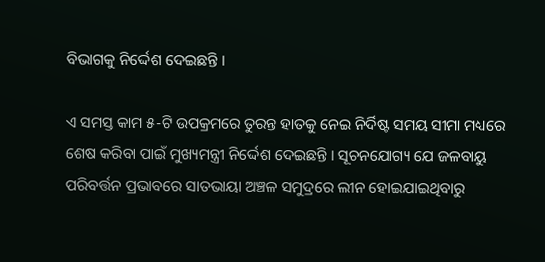ବିଭାଗକୁ ନିର୍ଦ୍ଦେଶ ଦେଇଛନ୍ତି ।

ଏ ସମସ୍ତ କାମ ୫-ଟି ଉପକ୍ରମରେ ତୁରନ୍ତ ହାତକୁ ନେଇ ନିର୍ଦିଷ୍ଟ ସମୟ ସୀମା ମଧ୍ୟରେ ଶେଷ କରିବା ପାଇଁ ମୁଖ୍ୟମନ୍ତ୍ରୀ ନିର୍ଦ୍ଦେଶ ଦେଇଛନ୍ତି । ସୂଚନଯୋଗ୍ୟ ଯେ ଜଳବାୟୁ ପରିବର୍ତ୍ତନ ପ୍ରଭାବରେ ସାତଭାୟା ଅଞ୍ଚଳ ସମୁଦ୍ରରେ ଲୀନ ହୋଇଯାଇଥିବାରୁ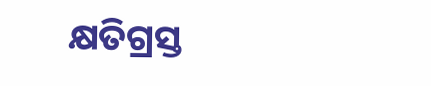କ୍ଷତିଗ୍ରସ୍ତ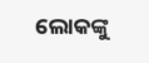ଲୋକଙ୍କୁ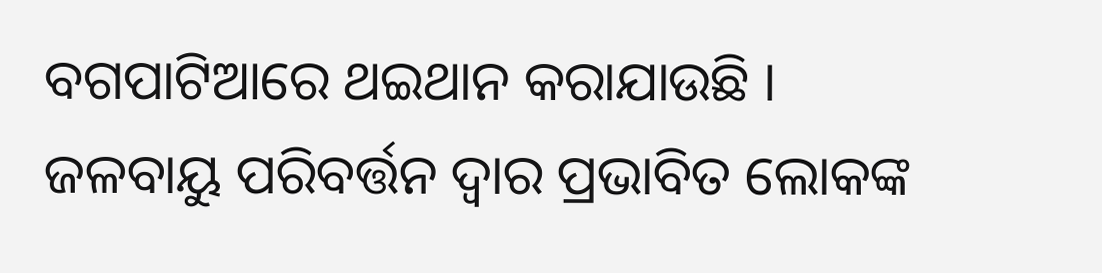ବଗପାଟିଆରେ ଥଇଥାନ କରାଯାଉଛି । ଜଳବାୟୁ ପରିବର୍ତ୍ତନ ଦ୍ଵାର ପ୍ରଭାବିତ ଲୋକଙ୍କ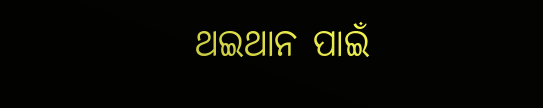ଥଇଥାନ ପାଇଁ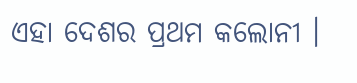ଏହା ଦେଶର ପ୍ରଥମ କଲୋନୀ ।